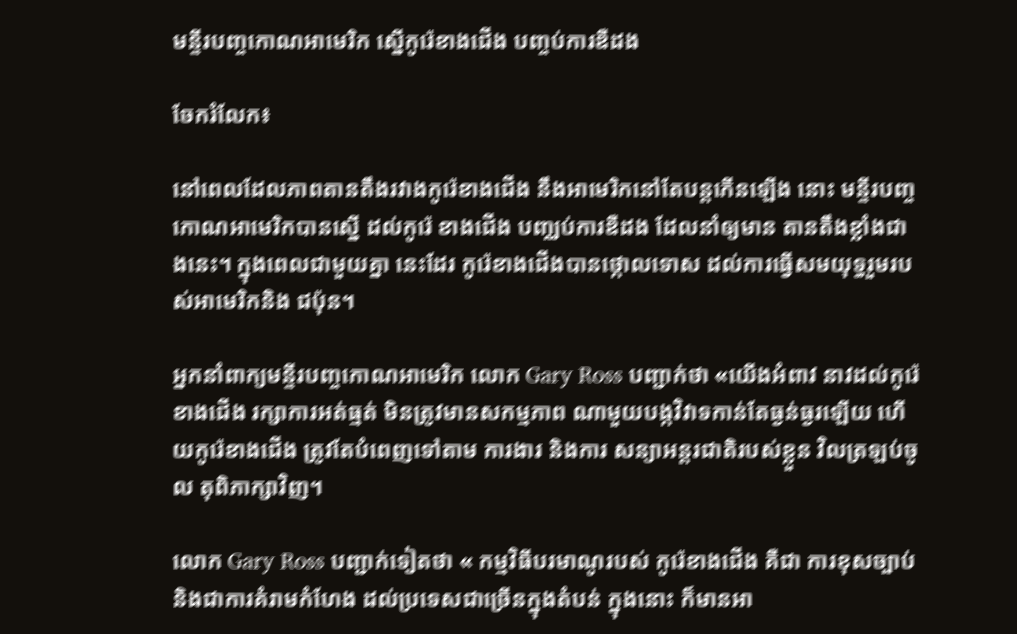មន្ទីរបញ្ចកោណអាមេរិក ស្នើកូរ៉េខាងជើង បញ្ចប់ការឌឺដង

ចែករំលែក៖

នៅពេលដែលភាពតានតឹងរវាងកូរ៉េខាងជើង នឹងអាមេរិកនៅតែបន្តកើនឡើង នោះ មន្ទីរបញ្ចកោណអាមេរិកបានស្នើ ដល់កូរ៉េ ខាងជើង បញ្ឈប់ការឌឺដង ដែលនាំឲ្យមាន តានតឹងខ្លាំងជាងនេះ។ ក្នុងពេលជាមួយគ្នា នេះដែរ កូរ៉េខាងជើងបានថ្កោលទោស ដល់ការធ្វើសមយុទ្ធរួមរបស់អាមេរិកនិង ជប៉ុន។

អ្នកនាំពាក្យមន្ទីរបញ្ចកោណអាមេរិក លោក Gary Ross បញ្ជាក់ថា «យើងអំពាវ នាវដល់កូរ៉េខាងជើង រក្សាការអត់ធ្មត់ មិនត្រូវមានសកម្មភាព ណាមួយបង្កវិវាទកាន់តែធ្ងន់ធ្ងរឡើយ ហើយកូរ៉េខាងជើង ត្រូវតែបំពេញទៅតាម ការងារ និងការ សន្យាអន្តរជាតិរបស់ខ្លួន វិលត្រឡប់ចូល តុពិភាក្សាវិញ។

លោក Gary Ross បញ្ជាក់ទៀតថា « កម្មវិធីបរមាណូរបស់ កូរ៉េខាងជើង គឺជា ការខុសច្បាប់ និងជាការគំរាមកំហែង ដល់ប្រទេសជាច្រើនក្នុងតំបន់ ក្នុងនោះ ក៏មានអា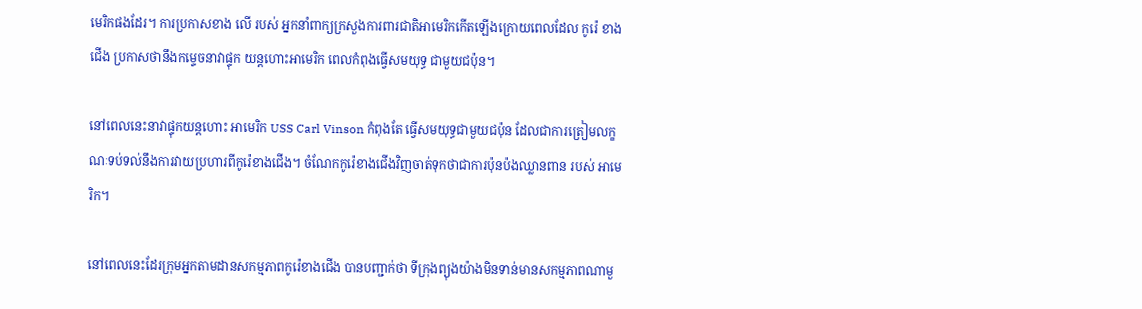មេរិកផងដែរ។ ការប្រកាសខាង លើ របស់ អ្នកនាំពាក្យក្រសួងការពារជាតិអាមេរិកកើតឡើងក្រោយពេលដែល កូរ៉េ ខាងជើង ប្រកាសថានឹងកម្ទេចនាវាផ្ទុក យន្តហោះអាមេរិក ពេលកំពុងធ្វើសមយុទ្ធ ជាមួយជប៉ុន។

នៅពេលនេះនាវាផ្ទុកយន្តហោះ អាមេរិក USS Carl Vinson កំពុងតែ ធ្វើសមយុទ្ធជាមួយជប៉ុន ដែលជាការត្រៀមលក្ខណៈទប់ទល់នឹងការវាយប្រហារពីកូរ៉េខាងជើង។ ចំណែកកូរ៉េខាងជើងវិញចាត់ទុកថាជាការប៉ុនប៉ងឈ្លានពាន របស់ អាមេរិក។

នៅពេលនេះដែរក្រុមអ្នកតាមដានសកម្មភាពកូរ៉េខាងជើង បានបញ្ជាក់ថា ទីក្រុងព្យុងយ៉ាងមិនទាន់មានសកម្មភាពណាមួ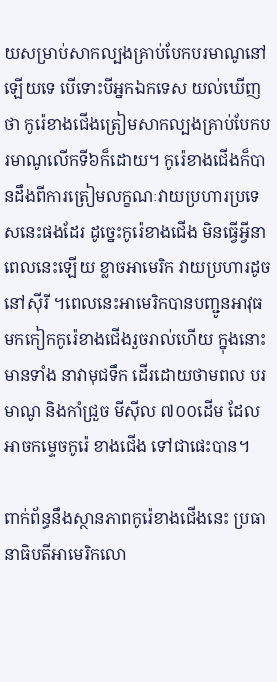យសម្រាប់សាកល្បងគ្រាប់បែកបរមាណូនៅឡើយទេ បើទោះបីអ្នកឯកទេស យល់ឃើញ ថា កូរ៉េខាងជើងត្រៀមសាកល្បងគ្រាប់បែកបរមាណូលើកទី៦ក៏ដោយ។ កូរ៉េខាងជើងក៏បានដឹងពីការត្រៀមលក្ខណៈវាយប្រហារប្រទេសនេះផងដែរ ដូច្នេះកូរ៉េខាងជើង មិនធ្វើអ្វីនាពេលនេះឡើយ ខ្លាចអាមេរិក វាយប្រហារដូច នៅស៊ីរី ។ពេលនេះអាមេរិកបានបញ្ជូនអាវុធមកកៀកកូរ៉េខាងជើងរួចរាល់ហើយ ក្នុងនោះមានទាំង នាវាមុជទឹក ដើរដោយថាមពល បរមាណូ និងកាំជ្រួច មីស៊ីល ៧០០ដើម ដែលអាចកម្ទេចកូរ៉េ ខាងជើង ទៅជាផេះបាន។

ពាក់ព័ន្ធនឹងស្ថានភាពកូរ៉េខាងជើងនេះ ប្រធានាធិបតីអាមេរិកលោ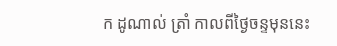ក ដូណាល់ ត្រាំ កាលពីថ្ងៃចន្ទមុននេះ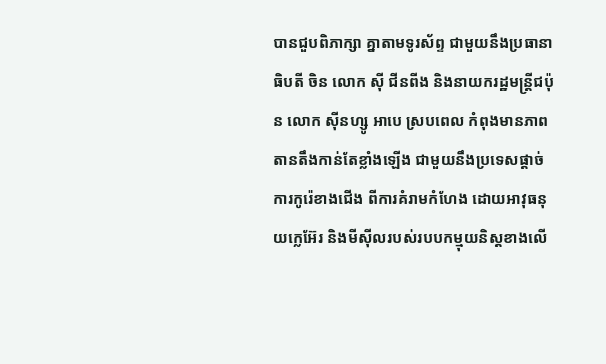បានជួបពិភាក្សា គ្នាតាមទូរស័ព្ទ ជាមួយនឹងប្រធានាធិបតី ចិន លោក ស៊ី ជីនពីង និងនាយករដ្ឋមន្រ្តីជប៉ុន លោក ស៊ីនហ្សូ អាបេ ស្របពេល កំពុងមានភាពតានតឹងកាន់តែខ្លាំងឡើង ជាមួយនឹងប្រទេសផ្ដាច់ការកូរ៉េខាងជើង ពីការគំរាមកំហែង ដោយអាវុធនុយក្លេអ៊ែរ និងមីស៊ីលរបស់របបកម្មុយនិស្ដខាងលើ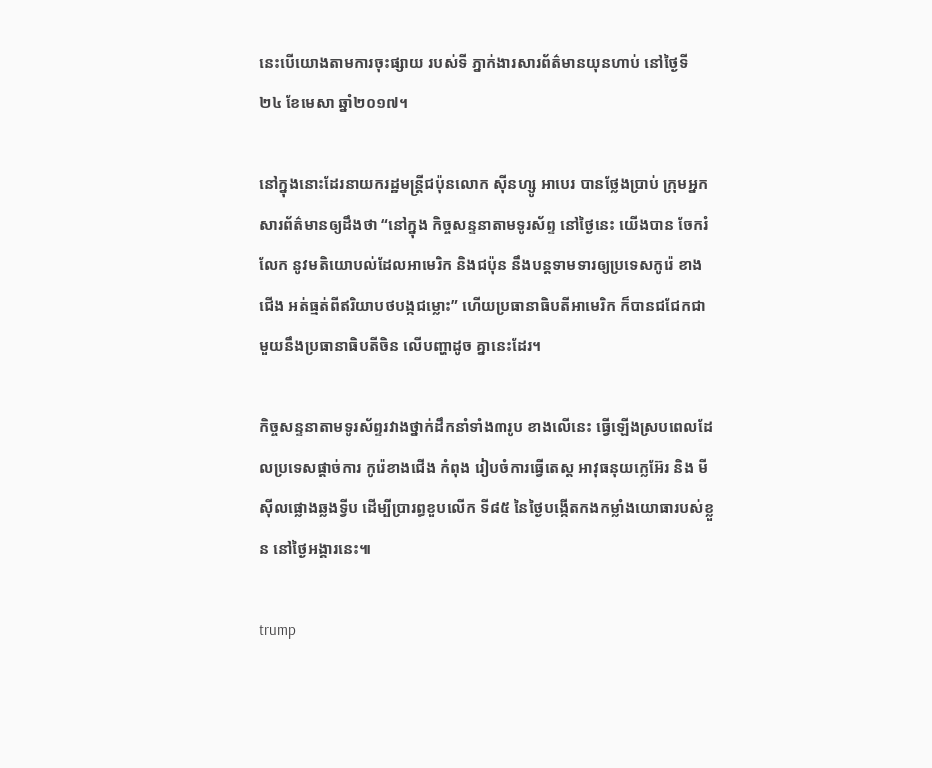នេះបើយោងតាមការចុះផ្សាយ របស់ទី ភ្នាក់ងារសារព័ត៌មានយុនហាប់ នៅថ្ងៃទី ២៤ ខែមេសា ឆ្នាំ២០១៧។

នៅក្នុងនោះដែរនាយករដ្ឋមន្រ្តីជប៉ុនលោក ស៊ីនហ្សូ អាបេរ បានថ្លែងប្រាប់ ក្រុមអ្នកសារព័ត៌មានឲ្យដឹងថា “នៅក្នុង កិច្ចសន្ទនាតាមទូរស័ព្ទ នៅថ្ងៃនេះ យើងបាន ចែករំលែក នូវមតិយោបល់ដែលអាមេរិក និងជប៉ុន នឹងបន្ដទាមទារឲ្យប្រទេសកូរ៉េ ខាងជើង អត់ធ្មត់ពីឥរិយាបថបង្កជម្លោះ” ហើយប្រធានាធិបតីអាមេរិក ក៏បានជជែកជាមួយនឹងប្រធានាធិបតីចិន លើបញ្ហាដូច គ្នានេះដែរ។

កិច្ចសន្ទនាតាមទូរស័ព្ទរវាងថ្នាក់ដឹកនាំទាំង៣រូប ខាងលើនេះ ធ្វើឡើងស្របពេលដែលប្រទេសផ្ដាច់ការ កូរ៉េខាងជើង កំពុង រៀបចំការធ្វើតេស្ដ អាវុធនុយក្លេអ៊ែរ និង មីស៊ីលផ្លោងឆ្លងទ្វីប ដើម្បីប្រារព្ធខួបលើក ទី៨៥ នៃថ្ងៃបង្កើតកងកម្លាំងយោធារបស់ខ្លួន នៅថ្ងៃអង្គារនេះ៕

trump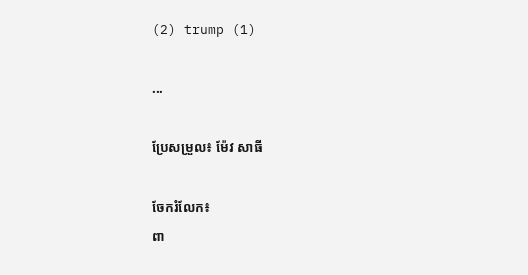(2) trump (1)

...

ប្រែសម្រួល៖ ម៉ែវ សាធី

ចែករំលែក៖
ពា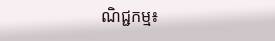ណិជ្ជកម្ម៖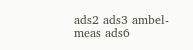ads2 ads3 ambel-meas ads6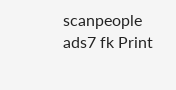scanpeople ads7 fk Print